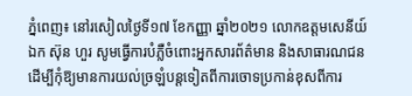ភ្នំពេញ៖ នៅរសៀលថ្ងៃទី១៧ ខែកញ្ញា ឆ្នាំ២០២១ លោកឧត្តមសេនីយ៍ឯក ស៊ុន ហួរ សូមធ្វើការបំភ្លឺចំពោះអ្នកសារព័ត៌មាន និងសាធារណជនដើម្បីកុំឱ្យមានការយល់ច្រឡំបន្តទៀតពីការចោទប្រកាន់ខុសពីការ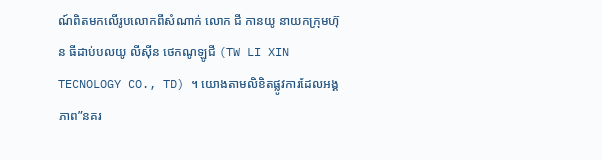ណ៍ពិតមកលើរូបលោកពីសំណាក់ លោក ជី កានយូ នាយកក្រុមហ៊ុន ធីដាប់បលយូ លីស៊ីន ថេកណូឡូជី (TW LI XIN TECNOLOGY CO., TD) ។ យោងតាមលិខិតផ្លូវការដែលអង្គភាព”នគរ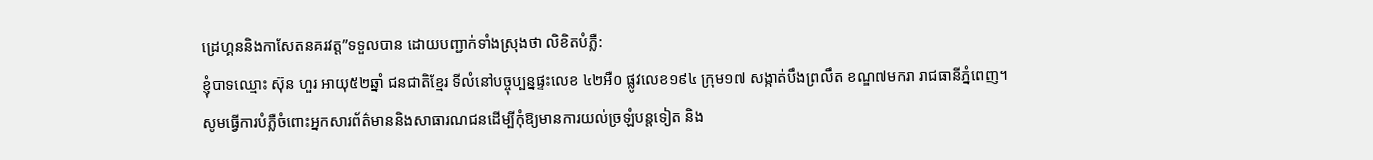ដ្រេហ្គននិងកាសែតនគរវត្ត”ទទួលបាន ដោយបញ្ជាក់ទាំងស្រុងថា លិខិតបំភ្លឺ:
ខ្ញុំបាទឈ្មោះ ស៊ុន ហួរ អាយុ៥២ឆ្នាំ ជនជាតិខ្មែរ ទីលំនៅបច្ចុប្បន្នផ្ទះលេខ ៤២អឺ០ ផ្លូវលេខ១៩៤ ក្រុម១៧ សង្កាត់បឹងព្រលឹត ខណ្ឌ៧មករា រាជធានីភ្នំពេញ។
សូមធ្វើការបំភ្លឺចំពោះអ្នកសារព័ត៌មាននិងសាធារណជនដើម្បីកុំឱ្យមានការយល់ច្រឡំបន្តទៀត និង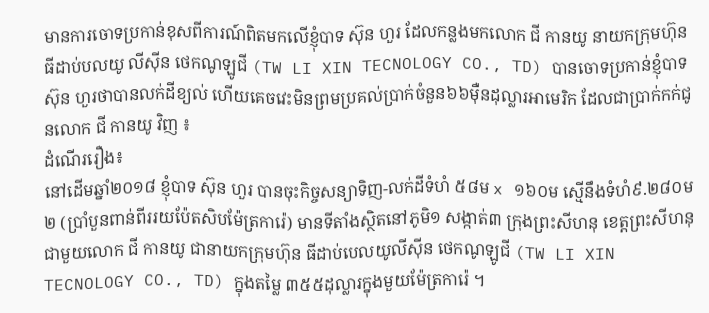មានការចោទប្រកាន់ខុសពីការណ៍ពិតមកលើខ្ញុំបាទ ស៊ុន ហួរ ដែលកន្លងមកលោក ជី កានយូ នាយកក្រុមហ៊ុន ធីដាប់បលយូ លីស៊ីន ថេកណូឡូជី (TW LI XIN TECNOLOGY CO., TD) បានចោទប្រកាន់ខ្ញុំបាទ ស៊ុន ហួរថាបានលក់ដីខ្យល់ ហើយគេចវេះមិនព្រមប្រគល់ប្រាក់ចំនួន៦៦ម៉ឺនដុល្លារអាមេរិក ដែលជាប្រាក់កក់ជូនលោក ជី កានយូ វិញ ៖
ដំណើររឿង៖
នៅដើមឆ្នាំ២០១៨ ខ្ញុំបាទ ស៊ុន ហួរ បានចុះកិច្ចសន្យាទិញ-លក់ដីទំហំ ៥៨ម x ១៦០ម ស្មើនឹងទំហំ៩.២៨០ម២ (ប្រាំបួនពាន់ពីររយប៉ែតសិបម៉ែត្រការ៉េ) មានទីតាំងស្ថិតនៅភូមិ១ សង្កាត់៣ ក្រុងព្រះសីហនុ ខេត្តព្រះសីហនុ ជាមួយលោក ជី កានយូ ជានាយកក្រុមហ៊ុន ធីដាប់បេលយូលីស៊ីន ថេកណូឡូជី (TW LI XIN TECNOLOGY CO., TD) ក្នុងតម្លៃ ៣៥៥ដុល្លារក្នុងមួយម៉ែត្រការ៉េ ។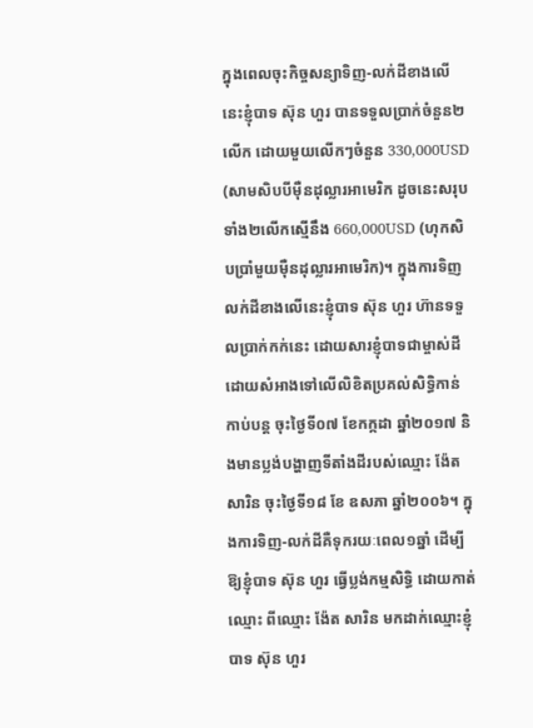ក្នុងពេលចុះកិច្ចសន្យាទិញ-លក់ដីខាងលើនេះខ្ញុំបាទ ស៊ុន ហួរ បានទទួលប្រាក់ចំនួន២លើក ដោយមួយលើកៗចំនួន 330,000USD (សាមសិបបីម៉ឺនដុល្លារអាមេរិក ដូចនេះសរុបទាំង២លើកស្មើនឹង 660,000USD (ហុកសិបប្រាំមួយម៉ឺនដុល្លារអាមេរិក)។ ក្នុងការទិញលក់ដីខាងលើនេះខ្ញុំបាទ ស៊ុន ហួរ ហ៊ានទទួលប្រាក់កក់នេះ ដោយសារខ្ញុំបាទជាម្ចាស់ដី ដោយសំអាងទៅលើលិខិតប្រគល់សិទ្ធិកាន់កាប់បន្ត ចុះថ្ងៃទី០៧ ខែកក្កដា ឆ្នាំ២០១៧ និងមានប្លង់បង្ហាញទីតាំងដីរបស់ឈ្មោះ ង៉ែត សារិន ចុះថ្ងៃទី១៨ ខែ ឧសភា ឆ្នាំ២០០៦។ ក្នុងការទិញ-លក់ដីគឺទុករយៈពេល១ឆ្នាំ ដើម្បីឱ្យខ្ញុំបាទ ស៊ុន ហួរ ធ្វើប្លង់កម្មសិទ្ធិ ដោយកាត់ឈ្មោះ ពីឈ្មោះ ង៉ែត សារិន មកដាក់ឈ្មោះខ្ញុំបាទ ស៊ុន ហួរ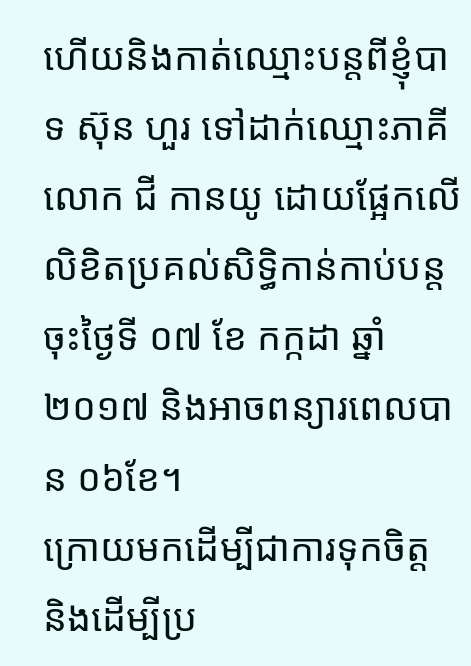ហើយនិងកាត់ឈ្មោះបន្តពីខ្ញុំបាទ ស៊ុន ហួរ ទៅដាក់ឈ្មោះភាគីលោក ជី កានយូ ដោយផ្អែកលើលិខិតប្រគល់សិទ្ធិកាន់កាប់បន្ត ចុះថ្ងៃទី ០៧ ខែ កក្កដា ឆ្នាំ២០១៧ និងអាចពន្យារពេលបាន ០៦ខែ។
ក្រោយមកដើម្បីជាការទុកចិត្ត និងដើម្បីប្រ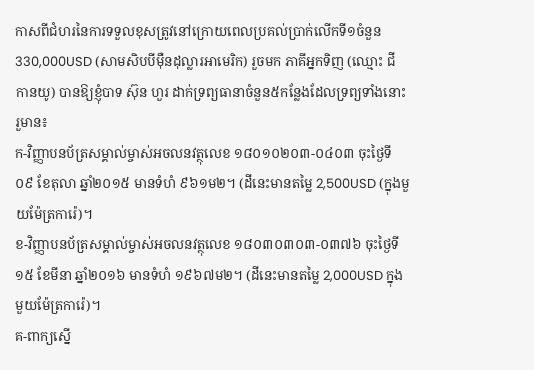កាសពីជំហរនៃការទទួលខុសត្រូវនៅក្រោយពេលប្រគល់ប្រាក់លើកទី១ចំនួន 330,000USD (សាមសិបបីម៉ឺនដុល្លារអាមេរិក) រួចមក ភាគីអ្នកទិញ (ឈ្មោះ ជី កានយូ) បានឱ្យខ្ញុំបាទ ស៊ុន ហួរ ដាក់ទ្រព្យធានាចំនួន៥កន្លែងដែលទ្រព្យទាំងនោះរួមាន៖
ក-វិញ្ញាបនប័ត្រសម្គាល់ម្ចាស់អចលនវត្ថុលេខ ១៨០១០២០៣-០៤០៣ ចុះថ្ងៃទី ០៩ ខែតុលា ឆ្នាំ២០១៥ មានទំហំ ៩៦១ម២។ (ដីនេះមានតម្លៃ 2,500USD (ក្នុងមួយម៉ែត្រការ៉េ)។
ខ-វិញ្ញាបនប័ត្រសម្គាល់ម្ចាស់អចលនវត្ថុលេខ ១៨០៣០៣០៣-០៣៧៦ ចុះថ្ងៃទី ១៥ ខែមីនា ឆ្នាំ២០១៦ មានទំហំ ១៩៦៧ម២។ (ដីនេះមានតម្លៃ 2,000USD ក្នុងមួយម៉ែត្រការ៉េ)។
គ-ពាក្យស្នើ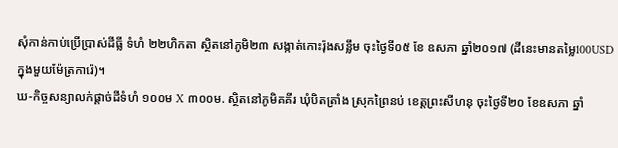សុំកាន់កាប់ប្រើប្រាស់ដីធ្លី ទំហំ ២២ហិកតា ស្ថិតនៅភូមិ២៣ សង្កាត់កោះរ៉ុងសន្លឹម ចុះថ្ងៃទី០៥ ខែ ឧសភា ឆ្នាំ២០១៧ (ដីនេះមានតម្លៃ100USD ក្នុងមួយម៉ែត្រការ៉េ)។
ឃ-កិច្ចសន្យាលក់ផ្ដាច់ដីទំហំ ១០០ម X ៣០០ម. ស្ថិតនៅភូមិគគីរ ឃុំបិតត្រាំង ស្រុកព្រៃនប់ ខេត្តព្រះសីហនុ ចុះថ្ងៃទី២០ ខែឧសភា ឆ្នាំ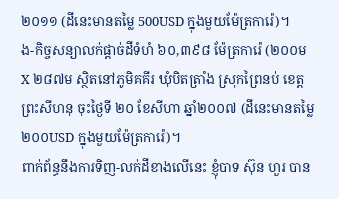២០១១ (ដីនេះមានតម្លៃ 500USD ក្នុងមួយម៉ែត្រការ៉េ)។
ង-កិច្ចសន្យាលក់ផ្តាច់ដីទំហំ ៦០,៣៩៨ ម៉ែត្រការ៉េ (២០០ម X ២៨៧ម ស្ថិតនៅភូមិគគីរ ឃុំបិតត្រាំង ស្រុកព្រៃនប់ ខេត្តព្រះសីហនុ ចុះថ្ងៃទី ២០ ខែសីហា ឆ្នាំ២០០៧ (ដីនេះមានតម្លៃ ២០០USD ក្នុងមួយម៉ែត្រការ៉េ)។
ពាក់ព័ន្ធនឹងការទិញ-លក់ដីខាងលើនេះ ខ្ញុំបាទ ស៊ុន ហួរ បាន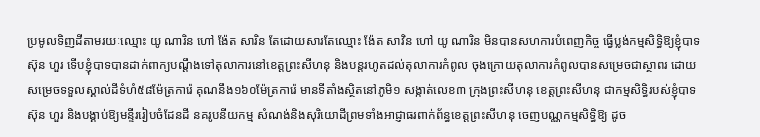ប្រមូលទិញដីតាមរយៈឈ្មោះ យូ ណារិន ហៅ ង៉ែត សារិន តែដោយសារតែឈ្មោះ ង៉ែត សាវិន ហៅ យូ ណារិន មិនបានសហការបំពេញកិច្ច ធ្វើប្លង់កម្មសិទ្ធិឱ្យខ្ញុំបាទស៊ុន ហួរ ទើបខ្ញុំបាទបានដាក់ពាក្យបណ្ដឹងទៅតុលាការនៅខេត្តព្រះសីហនុ និងបន្តរហូតដល់តុលាការកំពូល ចុងក្រោយតុលាការកំពូលបានសម្រេចជាស្ថាពរ ដោយសម្រេចទទួលស្គាល់ដីទំហំ៥៨ម៉ែត្រការ៉េ គុណនឹង១៦០ម៉ែត្រការ៉េ មានទីតាំងស្ថិតនៅភូមិ១ សង្កាត់លេខ៣ ក្រុងព្រះសីហនុ ខេត្តព្រះសីហនុ ជាកម្មសិទ្ធិរបស់ខ្ញុំបាទ ស៊ុន ហួរ និងបង្គាប់ឱ្យមន្ទីររៀបចំដែនដី នគរូបនីយកម្ម សំណង់និងសុរិយោដីព្រមទាំងអាជ្ញាធរពាក់ព័ន្ធខេត្តព្រះសីហនុ ចេញបណ្ណកម្មសិទ្ធិឱ្យ ដូច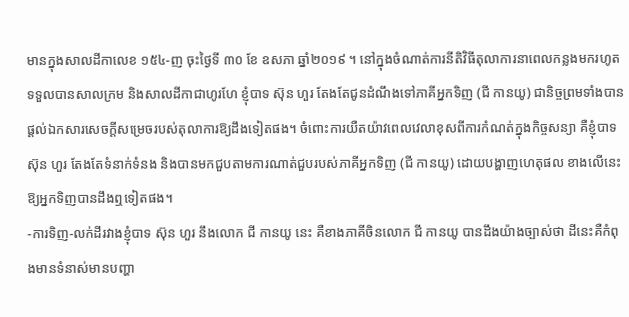មានក្នុងសាលដីកាលេខ ១៥៤-ញ ចុះថ្ងៃទី ៣០ ខែ ឧសភា ឆ្នាំ២០១៩ ។ នៅក្នុងចំណាត់ការនីតិវិធីតុលាការនាពេលកន្លងមករហូតទទួលបានសាលក្រម និងសាលដីកាជាហូរហែ ខ្ញុំបាទ ស៊ុន ហួរ តែងតែជូនដំណឹងទៅភាគីអ្នកទិញ (ជី កានយូ) ជានិច្ចព្រមទាំងបានផ្តល់ឯកសារសេចក្ដីសម្រេចរបស់តុលាការឱ្យដឹងទៀតផង។ ចំពោះការយឺតយ៉ាវពេលវេលាខុសពីការកំណត់ក្នុងកិច្ចសន្យា គឺខ្ញុំបាទ ស៊ុន ហួរ តែងតែទំនាក់ទំនង និងបានមកជួបតាមការណាត់ជួបរបស់ភាគីអ្នកទិញ (ជី កានយូ) ដោយបង្ហាញហេតុផល ខាងលើនេះឱ្យអ្នកទិញបានដឹងឮទៀតផង។
-ការទិញ-លក់ដីរវាងខ្ញុំបាទ ស៊ុន ហួរ នឹងលោក ជី កានយូ នេះ គឺខាងភាគីចិនលោក ជី កានយូ បានដឹងយ៉ាងច្បាស់ថា ដីនេះគឺកំពុងមានទំនាស់មានបញ្ហា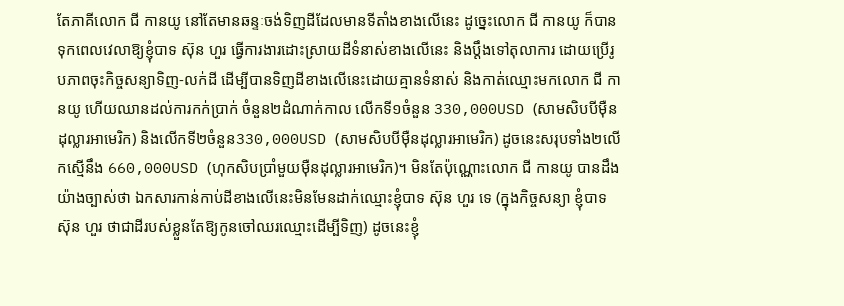តែភាគីលោក ជី កានយូ នៅតែមានឆន្ទៈចង់ទិញដីដែលមានទីតាំងខាងលើនេះ ដូច្នេះលោក ជី កានយូ ក៏បានទុកពេលវេលាឱ្យខ្ញុំបាទ ស៊ុន ហួរ ធ្វើការងារដោះស្រាយដីទំនាស់ខាងលើនេះ និងប្ដឹងទៅតុលាការ ដោយប្រើរូបភាពចុះកិច្ចសន្យាទិញ-លក់ដី ដើម្បីបានទិញដីខាងលើនេះដោយគ្មានទំនាស់ និងកាត់ឈ្មោះមកលោក ជី កានយូ ហើយឈានដល់ការកក់ប្រាក់ ចំនួន២ដំណាក់កាល លើកទី១ចំនួន 330,000USD (សាមសិបបីម៉ឺនដុល្លារអាមេរិក) និងលើកទី២ចំនួន330,000USD (សាមសិបបីម៉ឺនដុល្លារអាមេរិក) ដូចនេះសរុបទាំង២លើកស្មើនឹង 660,000USD (ហុកសិបប្រាំមួយម៉ឺនដុល្លារអាមេរិក)។ មិនតែប៉ុណ្ណោះលោក ជី កានយូ បានដឹង យ៉ាងច្បាស់ថា ឯកសារកាន់កាប់ដីខាងលើនេះមិនមែនដាក់ឈ្មោះខ្ញុំបាទ ស៊ុន ហួរ ទេ (ក្នុងកិច្ចសន្យា ខ្ញុំបាទ ស៊ុន ហួរ ថាជាដីរបស់ខ្លួនតែឱ្យកូនចៅឈរឈ្មោះដើម្បីទិញ) ដូចនេះខ្ញុំ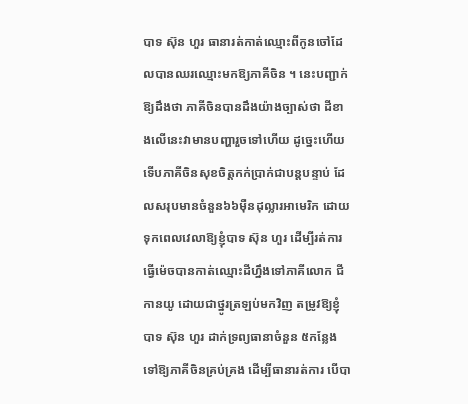បាទ ស៊ុន ហួរ ធានារត់កាត់ឈ្មោះពីកូនចៅដែលបានឈរឈ្មោះមកឱ្យភាគីចិន ។ នេះបញ្ជាក់ឱ្យដឹងថា ភាគីចិនបានដឹងយ៉ាងច្បាស់ថា ដីខាងលើនេះវាមានបញ្ហារួចទៅហើយ ដូច្នេះហើយទើបភាគីចិនសុខចិត្តកក់ប្រាក់ជាបន្តបន្ទាប់ ដែលសរុបមានចំនួន៦៦ម៉ឺនដុល្លារអាមេរិក ដោយទុកពេលវេលាឱ្យខ្ញុំបាទ ស៊ុន ហួរ ដើម្បីរត់ការធ្វើម៉េចបានកាត់ឈ្មោះដីហ្នឹងទៅភាគីលោក ជី កានយូ ដោយជាថ្នូរត្រឡប់មកវិញ តម្រូវឱ្យខ្ញុំបាទ ស៊ុន ហួរ ដាក់ទ្រព្យធានាចំនួន ៥កន្លែងទៅឱ្យភាគីចិនគ្រប់គ្រង ដើម្បីធានារត់ការ បើបា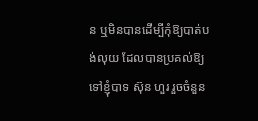ន ឬមិនបានដើម្បីកុំឱ្យបាត់បង់លុយ ដែលបានប្រគល់ឱ្យទៅខ្ញុំបាទ ស៊ុន ហួរ រួចចំនួន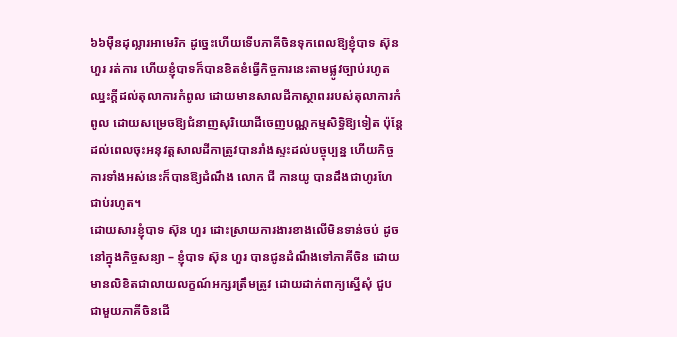៦៦ម៉ឺនដុល្លារអាមេរិក ដូច្នេះហើយទើបភាគីចិនទុកពេលឱ្យខ្ញុំបាទ ស៊ុន ហួរ រត់ការ ហើយខ្ញុំបាទក៏បានខិតខំធ្វើកិច្ចការនេះតាមផ្លូវច្បាប់រហូតឈ្នះក្ដីដល់តុលាការកំពូល ដោយមានសាលដីកាស្ថាពររបស់តុលាការកំពូល ដោយសម្រេចឱ្យជំនាញសុរិយោដីចេញបណ្ណកម្មសិទ្ធិឱ្យទៀត ប៉ុន្តែដល់ពេលចុះអនុវត្តសាលដីកាត្រូវបានរាំងស្ទះដល់បច្ចុប្បន្ន ហើយកិច្ចការទាំងអស់នេះក៏បានឱ្យដំណឹង លោក ជី កានយូ បានដឹងជាហូរហែជាប់រហូត។
ដោយសារខ្ញុំបាទ ស៊ុន ហួរ ដោះស្រាយការងារខាងលើមិនទាន់ចប់ ដូចនៅក្នុងកិច្ចសន្យា – ខ្ញុំបាទ ស៊ុន ហួរ បានជូនដំណឹងទៅភាគីចិន ដោយមានលិខិតជាលាយលក្ខណ៍អក្សរត្រឹមត្រូវ ដោយដាក់ពាក្យស្នើសុំ ជួបជាមួយភាគីចិនដើ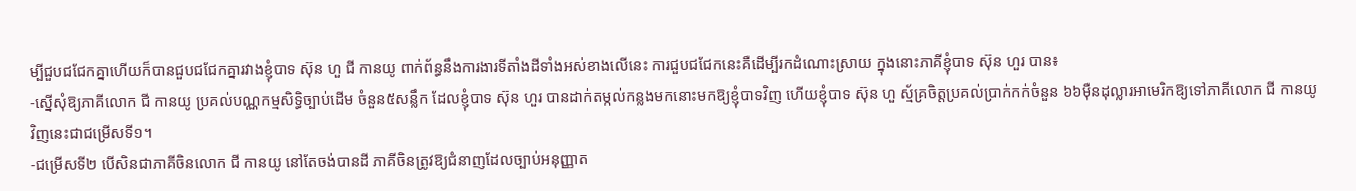ម្បីជួបជជែកគ្នាហើយក៏បានជួបជជែកគ្នារវាងខ្ញុំបាទ ស៊ុន ហួ ជី កានយូ ពាក់ព័ន្ធនឹងការងារទីតាំងដីទាំងអស់ខាងលើនេះ ការជួបជជែកនេះគឺដើម្បីរកដំណោះស្រាយ ក្នុងនោះភាគីខ្ញុំបាទ ស៊ុន ហួរ បាន៖
-ស្នើសុំឱ្យភាគីលោក ជី កានយូ ប្រគល់បណ្ណកម្មសិទ្ធិច្បាប់ដើម ចំនួន៥សន្លឹក ដែលខ្ញុំបាទ ស៊ុន ហួរ បានដាក់តម្កល់កន្លងមកនោះមកឱ្យខ្ញុំបាទវិញ ហើយខ្ញុំបាទ ស៊ុន ហួ ស្ម័គ្រចិត្តប្រគល់ប្រាក់កក់ចំនួន ៦៦ម៉ឺនដុល្លារអាមេរិកឱ្យទៅភាគីលោក ជី កានយូ វិញនេះជាជម្រើសទី១។
-ជម្រើសទី២ បើសិនជាភាគីចិនលោក ជី កានយូ នៅតែចង់បានដី ភាគីចិនត្រូវឱ្យជំនាញដែលច្បាប់អនុញ្ញាត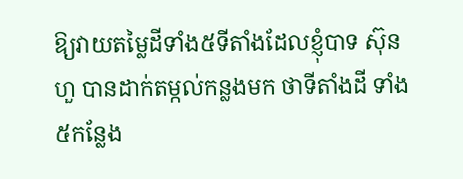ឱ្យវាយតម្លៃដីទាំង៥ទីតាំងដែលខ្ញុំបាទ ស៊ុន ហួ បានដាក់តម្កល់កន្លងមក ថាទីតាំងដី ទាំង៥កន្លែង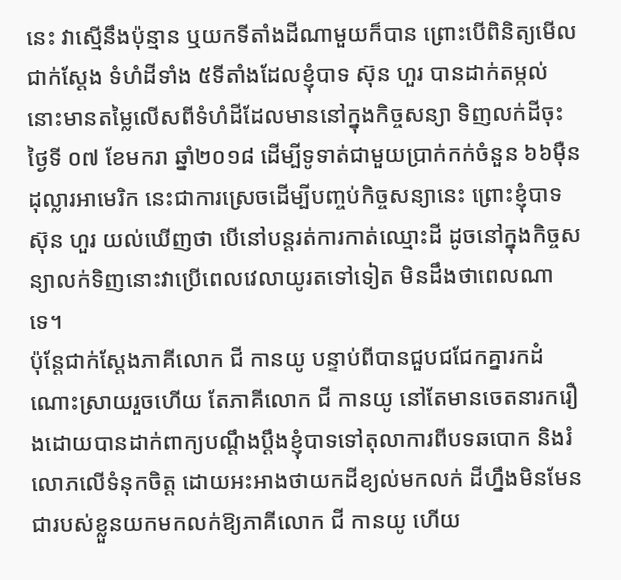នេះ វាស្មើនឹងប៉ុន្មាន ឬយកទីតាំងដីណាមួយក៏បាន ព្រោះបើពិនិត្យមើលជាក់ស្តែង ទំហំដីទាំង ៥ទីតាំងដែលខ្ញុំបាទ ស៊ុន ហួរ បានដាក់តម្កល់នោះមានតម្លៃលើសពីទំហំដីដែលមាននៅក្នុងកិច្ចសន្យា ទិញលក់ដីចុះថ្ងៃទី ០៧ ខែមករា ឆ្នាំ២០១៨ ដើម្បីទូទាត់ជាមួយប្រាក់កក់ចំនួន ៦៦ម៉ឺនដុល្លារអាមេរិក នេះជាការស្រេចដើម្បីបញ្ចប់កិច្ចសន្យានេះ ព្រោះខ្ញុំបាទ ស៊ុន ហួរ យល់ឃើញថា បើនៅបន្តរត់ការកាត់ឈ្មោះដី ដូចនៅក្នុងកិច្ចសន្យាលក់ទិញនោះវាប្រើពេលវេលាយូរតទៅទៀត មិនដឹងថាពេលណាទេ។
ប៉ុន្តែជាក់ស្ដែងភាគីលោក ជី កានយូ បន្ទាប់ពីបានជួបជជែកគ្នារកដំណោះស្រាយរួចហើយ តែភាគីលោក ជី កានយូ នៅតែមានចេតនារករឿងដោយបានដាក់ពាក្យបណ្ដឹងប្ដឹងខ្ញុំបាទទៅតុលាការពីបទឆបោក និងរំលោភលើទំនុកចិត្ត ដោយអះអាងថាយកដីខ្យល់មកលក់ ដីហ្នឹងមិនមែនជារបស់ខ្លួនយកមកលក់ឱ្យភាគីលោក ជី កានយូ ហើយ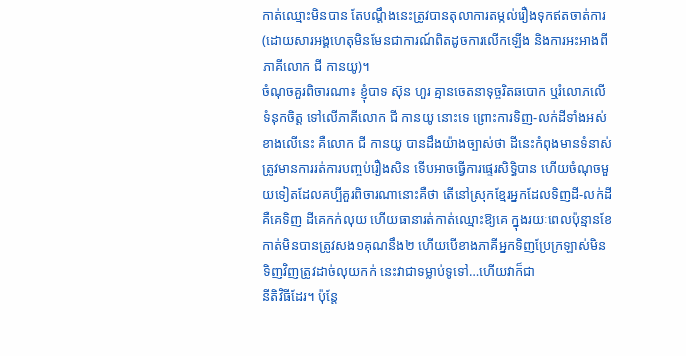កាត់ឈ្មោះមិនបាន តែបណ្តឹងនេះត្រូវបានតុលាការតម្កល់រឿងទុកឥតចាត់ការ (ដោយសារអង្គហេតុមិនមែនជាការណ៍ពិតដូចការលើកឡើង និងការអះអាងពីភាគីលោក ជី កានយូ)។
ចំណុចគួរពិចារណា៖ ខ្ញុំបាទ ស៊ុន ហួរ គ្មានចេតនាទុច្ចរិតឆបោក ឬរំលោភលើទំនុកចិត្ត ទៅលើភាគីលោក ជី កានយូ នោះទេ ព្រោះការទិញ-លក់ដីទាំងអស់ខាងលើនេះ គឺលោក ជី កានយូ បានដឹងយ៉ាងច្បាស់ថា ដីនេះកំពុងមានទំនាស់ត្រូវមានការរត់ការបញ្ចប់រឿងសិន ទើបអាចធ្វើការផ្ទេរសិទ្ធិបាន ហើយចំណុចមួយទៀតដែលគប្បីគួរពិចារណានោះគឺថា តើនៅស្រុកខ្មែរអ្នកដែលទិញដី-លក់ដី គឺគេទិញ ដីគេកក់លុយ ហើយធានារត់កាត់ឈ្មោះឱ្យគេ ក្នុងរយៈពេលប៉ុន្មានខែ កាត់មិនបានត្រូវសង១គុណនឹង២ ហើយបើខាងភាគីអ្នកទិញប្រែក្រឡាស់មិនទិញវិញត្រូវដាច់លុយកក់ នេះវាជាទម្លាប់ទូទៅ…ហើយវាក៏ជា
នីតិវិធីដែរ។ ប៉ុន្តែ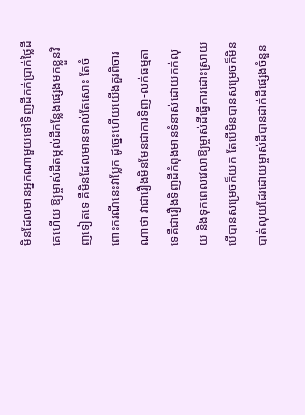មិនដែលមានអ្នកណាមួយទៅទិញដីកក់ប្រាក់ថ្លៃដីគេហើយ ឱ្យម្ចាស់ដីតម្កល់ដីកន្លែងផ្សេងមកខ្លួនវិញទៀតទេ គឺមិនដែលមានទាល់តែសោះ តែចំពោះករណីនេះវាប្លែក ដូច្នេះហើយយើងគួរពិចារណាថា វាជារឿងមិនមែនជាការទិញ-លក់ធម្មតាទេគឺជារឿងទិញដីកំពុងមានទំនាស់ដោយកក់លុយ និងទុកពេលវេលាឱ្យម្ចាស់ដីធ្វើការដោះស្រាយ បើបានសម្រេចក៏យក តែបើមិនបានសម្រេចក៏មិនបាត់លុយដែរដោយម្ចាស់ដីបានដាក់ដីផ្សេងចំនួន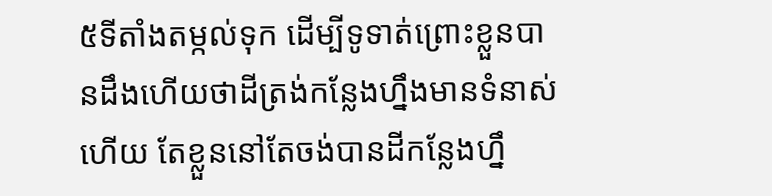៥ទីតាំងតម្កល់ទុក ដើម្បីទូទាត់ព្រោះខ្លួនបានដឹងហើយថាដីត្រង់កន្លែងហ្នឹងមានទំនាស់ហើយ តែខ្លួននៅតែចង់បានដីកន្លែងហ្នឹ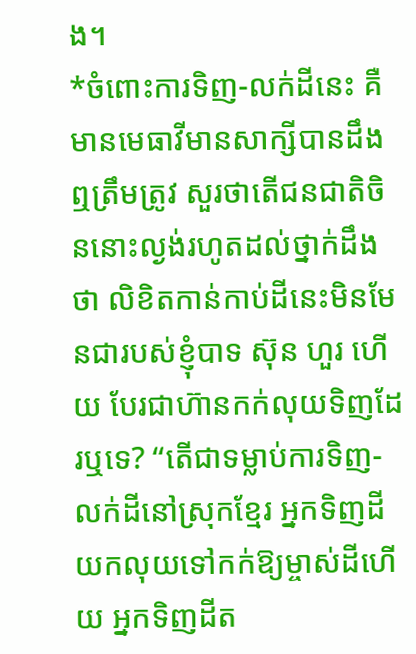ង។
*ចំពោះការទិញ-លក់ដីនេះ គឺមានមេធាវីមានសាក្សីបានដឹងឮត្រឹមត្រូវ សួរថាតើជនជាតិចិននោះល្ងង់រហូតដល់ថ្នាក់ដឹងថា លិខិតកាន់កាប់ដីនេះមិនមែនជារបស់ខ្ញុំបាទ ស៊ុន ហួរ ហើយ បែរជាហ៊ានកក់លុយទិញដែរឬទេ? “តើជាទម្លាប់ការទិញ-លក់ដីនៅស្រុកខ្មែរ អ្នកទិញដីយកលុយទៅកក់ឱ្យម្ចាស់ដីហើយ អ្នកទិញដីត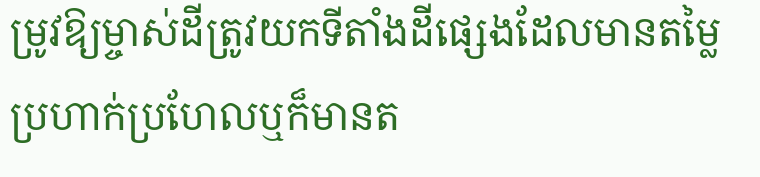ម្រូវឱ្យម្ចាស់ដីត្រូវយកទីតាំងដីផ្សេងដែលមានតម្លៃប្រហាក់ប្រហែលឬក៏មានត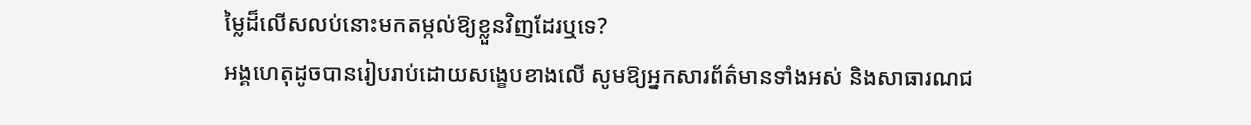ម្លៃដ៏លើសលប់នោះមកតម្កល់ឱ្យខ្លួនវិញដែរឬទេ?
អង្គហេតុដូចបានរៀបរាប់ដោយសង្ខេបខាងលើ សូមឱ្យអ្នកសារព័ត៌មានទាំងអស់ និងសាធារណជ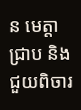ន មេត្តាជ្រាប និងជួយពិចារ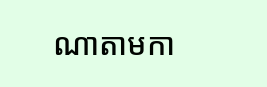ណាតាមកា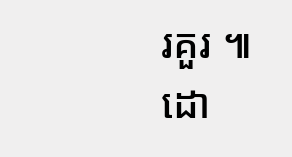រគួរ ៕
ដោ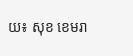យ៖ សុខ ខេមរា